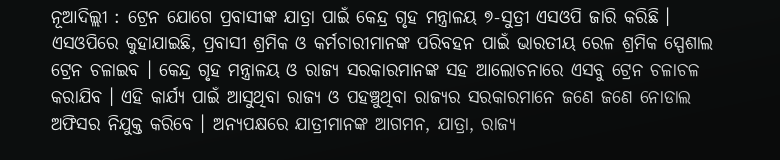ନୂଆଦିଲ୍ଲୀ : ଟ୍ରେନ ଯୋଗେ ପ୍ରବାସୀଙ୍କ ଯାତ୍ରା ପାଇଁ କେନ୍ଦ୍ର ଗୃହ ମନ୍ତ୍ରାଳୟ ୭-ସୁତ୍ରୀ ଏସଓପି ଜାରି କରିଛି । ଏସଓପିରେ କୁହାଯାଇଛି, ପ୍ରବାସୀ ଶ୍ରମିକ ଓ କର୍ମଚାରୀମାନଙ୍କ ପରିବହନ ପାଇଁ ଭାରତୀୟ ରେଳ ଶ୍ରମିକ ସ୍ପେଶାଲ ଟ୍ରେନ ଚଳାଇବ । କେନ୍ଦ୍ର ଗୃହ ମନ୍ତ୍ରାଳୟ ଓ ରାଜ୍ୟ ସରକାରମାନଙ୍କ ସହ ଆଲୋଚନାରେ ଏସବୁ ଟ୍ରେନ ଚଳାଚଳ କରାଯିବ । ଏହି କାର୍ଯ୍ୟ ପାଇଁ ଆସୁଥିବା ରାଜ୍ୟ ଓ ପହଞ୍ଚୁଥିବା ରାଜ୍ୟର ସରକାରମାନେ ଜଣେ ଜଣେ ନୋଡାଲ ଅଫିସର ନିଯୁକ୍ତ କରିବେ । ଅନ୍ୟପକ୍ଷରେ ଯାତ୍ରୀମାନଙ୍କ ଆଗମନ, ଯାତ୍ରା, ରାଜ୍ୟ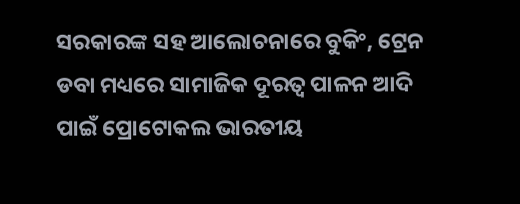ସରକାରଙ୍କ ସହ ଆଲୋଚନାରେ ବୁକିଂ, ଟ୍ରେନ ଡବା ମଧ୍ୟରେ ସାମାଜିକ ଦୂରତ୍ୱ ପାଳନ ଆଦି ପାଇଁ ପ୍ରୋଟୋକଲ ଭାରତୀୟ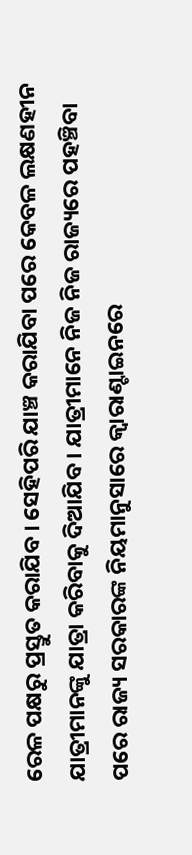ରେଳ ପକ୍ଷରୁ ପ୍ରସ୍ତୁତ କରାଯିବ । ସେହିପରି ଯାଞ୍ଚ କରାଯିବା ପରେ କେବଳ ଲକ୍ଷଣହୀନ ଯାତ୍ରୀମାନଙ୍କୁ ଯାତ୍ରା କରିବାକୁ ଦିଆଯିବ । ଯାତ୍ରୀମାନେ ନିଜ ନିଜ ରାଜ୍ୟରେ ପହଞ୍ଚିବା ପରେ ରାଜ୍ୟ ସରକାରଙ୍କ ନିୟମାନୁସାରେ କ୍ୱାରାଣ୍ଟାଇନରେ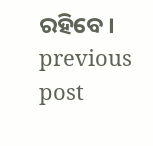ରହିବେ ।
previous post